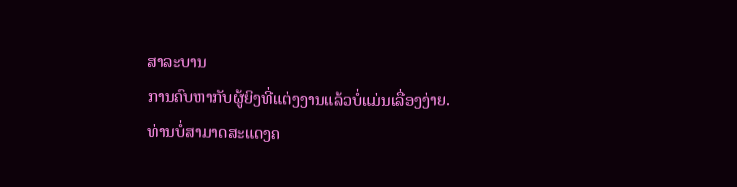ສາລະບານ
ການຄົບຫາກັບຜູ້ຍິງທີ່ແຕ່ງງານແລ້ວບໍ່ແມ່ນເລື່ອງງ່າຍ.
ທ່ານບໍ່ສາມາດສະແດງຄ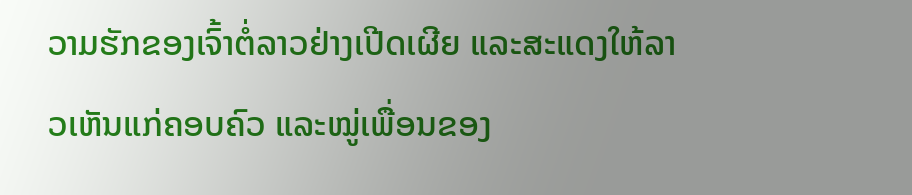ວາມຮັກຂອງເຈົ້າຕໍ່ລາວຢ່າງເປີດເຜີຍ ແລະສະແດງໃຫ້ລາວເຫັນແກ່ຄອບຄົວ ແລະໝູ່ເພື່ອນຂອງ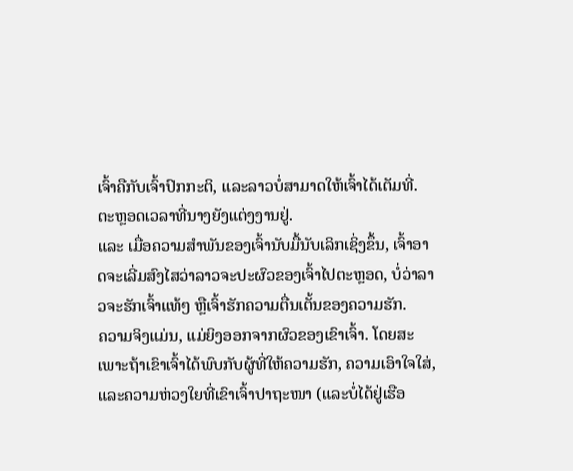ເຈົ້າຄືກັບເຈົ້າປົກກະຕິ, ແລະລາວບໍ່ສາມາດໃຫ້ເຈົ້າໄດ້ເຕັມທີ່. ຕະຫຼອດເວລາທີ່ນາງຍັງແຕ່ງງານຢູ່.
ແລະ ເມື່ອຄວາມສຳພັນຂອງເຈົ້ານັບມື້ນັບເລິກເຊິ່ງຂຶ້ນ, ເຈົ້າອາດຈະເລີ່ມສົງໄສວ່າລາວຈະປະຜົວຂອງເຈົ້າໄປຕະຫຼອດ, ບໍ່ວ່າລາວຈະຮັກເຈົ້າແທ້ໆ ຫຼືເຈົ້າຮັກຄວາມຕື່ນເຕັ້ນຂອງຄວາມຮັກ.
ຄວາມຈິງແມ່ນ, ແມ່ຍິງອອກຈາກຜົວຂອງເຂົາເຈົ້າ. ໂດຍສະເພາະຖ້າເຂົາເຈົ້າໄດ້ພົບກັບຜູ້ທີ່ໃຫ້ຄວາມຮັກ, ຄວາມເອົາໃຈໃສ່, ແລະຄວາມຫ່ວງໃຍທີ່ເຂົາເຈົ້າປາຖະໜາ (ແລະບໍ່ໄດ້ຢູ່ເຮືອ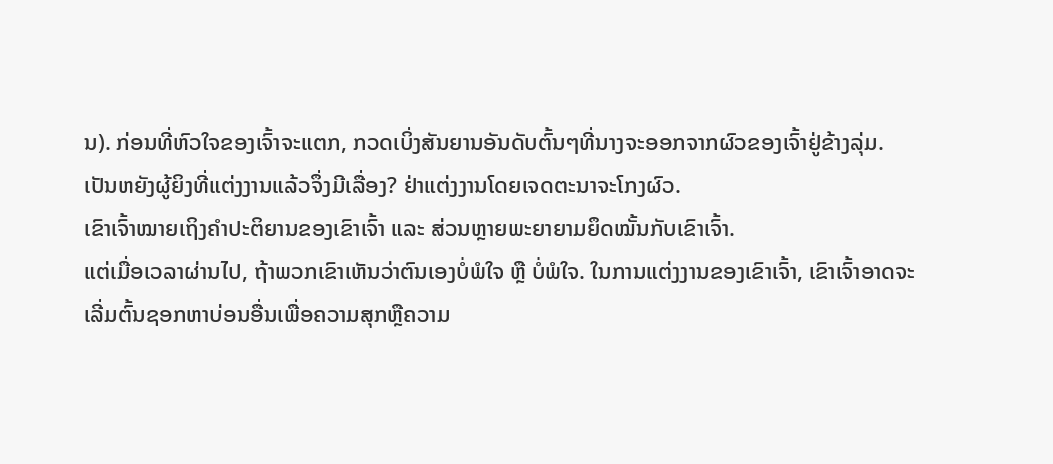ນ). ກ່ອນທີ່ຫົວໃຈຂອງເຈົ້າຈະແຕກ, ກວດເບິ່ງສັນຍານອັນດັບຕົ້ນໆທີ່ນາງຈະອອກຈາກຜົວຂອງເຈົ້າຢູ່ຂ້າງລຸ່ມ.
ເປັນຫຍັງຜູ້ຍິງທີ່ແຕ່ງງານແລ້ວຈຶ່ງມີເລື່ອງ? ຢ່າແຕ່ງງານໂດຍເຈດຕະນາຈະໂກງຜົວ.
ເຂົາເຈົ້າໝາຍເຖິງຄຳປະຕິຍານຂອງເຂົາເຈົ້າ ແລະ ສ່ວນຫຼາຍພະຍາຍາມຍຶດໝັ້ນກັບເຂົາເຈົ້າ.
ແຕ່ເມື່ອເວລາຜ່ານໄປ, ຖ້າພວກເຂົາເຫັນວ່າຕົນເອງບໍ່ພໍໃຈ ຫຼື ບໍ່ພໍໃຈ. ໃນການແຕ່ງງານຂອງເຂົາເຈົ້າ, ເຂົາເຈົ້າອາດຈະເລີ່ມຕົ້ນຊອກຫາບ່ອນອື່ນເພື່ອຄວາມສຸກຫຼືຄວາມ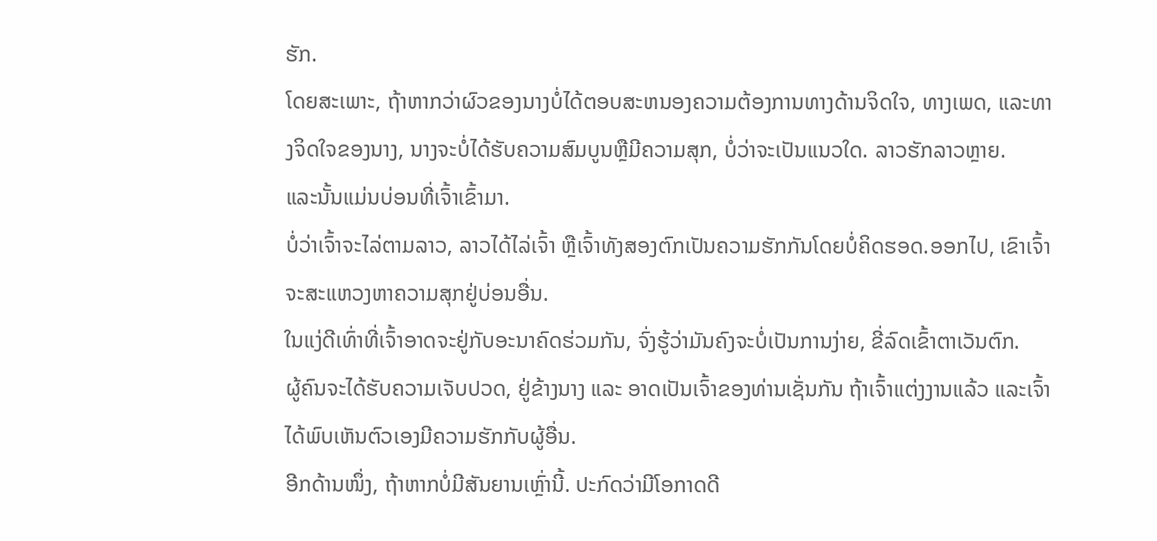ຮັກ.
ໂດຍສະເພາະ, ຖ້າຫາກວ່າຜົວຂອງນາງບໍ່ໄດ້ຕອບສະຫນອງຄວາມຕ້ອງການທາງດ້ານຈິດໃຈ, ທາງເພດ, ແລະທາງຈິດໃຈຂອງນາງ, ນາງຈະບໍ່ໄດ້ຮັບຄວາມສົມບູນຫຼືມີຄວາມສຸກ, ບໍ່ວ່າຈະເປັນແນວໃດ. ລາວຮັກລາວຫຼາຍ.
ແລະນັ້ນແມ່ນບ່ອນທີ່ເຈົ້າເຂົ້າມາ.
ບໍ່ວ່າເຈົ້າຈະໄລ່ຕາມລາວ, ລາວໄດ້ໄລ່ເຈົ້າ ຫຼືເຈົ້າທັງສອງຕົກເປັນຄວາມຮັກກັນໂດຍບໍ່ຄິດຮອດ.ອອກໄປ, ເຂົາເຈົ້າຈະສະແຫວງຫາຄວາມສຸກຢູ່ບ່ອນອື່ນ.
ໃນແງ່ດີເທົ່າທີ່ເຈົ້າອາດຈະຢູ່ກັບອະນາຄົດຮ່ວມກັນ, ຈົ່ງຮູ້ວ່າມັນຄົງຈະບໍ່ເປັນການງ່າຍ, ຂີ່ລົດເຂົ້າຕາເວັນຕົກ.
ຜູ້ຄົນຈະໄດ້ຮັບຄວາມເຈັບປວດ, ຢູ່ຂ້າງນາງ ແລະ ອາດເປັນເຈົ້າຂອງທ່ານເຊັ່ນກັນ ຖ້າເຈົ້າແຕ່ງງານແລ້ວ ແລະເຈົ້າໄດ້ພົບເຫັນຕົວເອງມີຄວາມຮັກກັບຜູ້ອື່ນ.
ອີກດ້ານໜຶ່ງ, ຖ້າຫາກບໍ່ມີສັນຍານເຫຼົ່ານີ້. ປະກົດວ່າມີໂອກາດດີ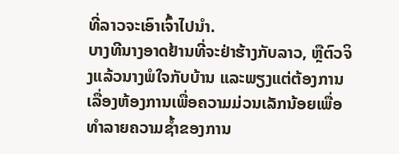ທີ່ລາວຈະເອົາເຈົ້າໄປນໍາ.
ບາງທີນາງອາດຢ້ານທີ່ຈະຢ່າຮ້າງກັບລາວ, ຫຼືຕົວຈິງແລ້ວນາງພໍໃຈກັບບ້ານ ແລະພຽງແຕ່ຕ້ອງການເລື່ອງຫ້ອງການເພື່ອຄວາມມ່ວນເລັກນ້ອຍເພື່ອທໍາລາຍຄວາມຊໍ້າຂອງການ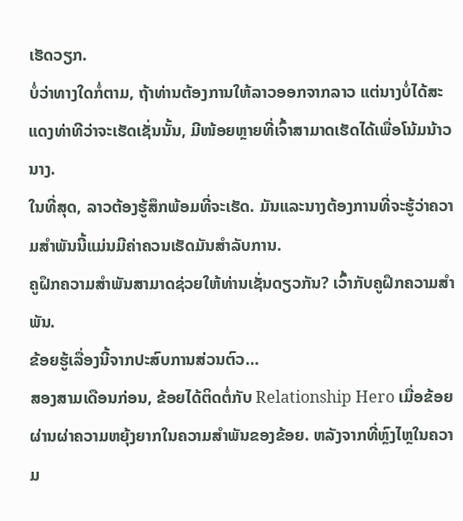ເຮັດວຽກ.
ບໍ່ວ່າທາງໃດກໍ່ຕາມ, ຖ້າທ່ານຕ້ອງການໃຫ້ລາວອອກຈາກລາວ ແຕ່ນາງບໍ່ໄດ້ສະແດງທ່າທີວ່າຈະເຮັດເຊັ່ນນັ້ນ, ມີໜ້ອຍຫຼາຍທີ່ເຈົ້າສາມາດເຮັດໄດ້ເພື່ອໂນ້ມນ້າວນາງ.
ໃນທີ່ສຸດ, ລາວຕ້ອງຮູ້ສຶກພ້ອມທີ່ຈະເຮັດ. ມັນແລະນາງຕ້ອງການທີ່ຈະຮູ້ວ່າຄວາມສໍາພັນນີ້ແມ່ນມີຄ່າຄວນເຮັດມັນສໍາລັບການ.
ຄູຝຶກຄວາມສໍາພັນສາມາດຊ່ວຍໃຫ້ທ່ານເຊັ່ນດຽວກັນ? ເວົ້າກັບຄູຝຶກຄວາມສຳພັນ.
ຂ້ອຍຮູ້ເລື່ອງນີ້ຈາກປະສົບການສ່ວນຕົວ…
ສອງສາມເດືອນກ່ອນ, ຂ້ອຍໄດ້ຕິດຕໍ່ກັບ Relationship Hero ເມື່ອຂ້ອຍຜ່ານຜ່າຄວາມຫຍຸ້ງຍາກໃນຄວາມສຳພັນຂອງຂ້ອຍ. ຫລັງຈາກທີ່ຫຼົງໄຫຼໃນຄວາມ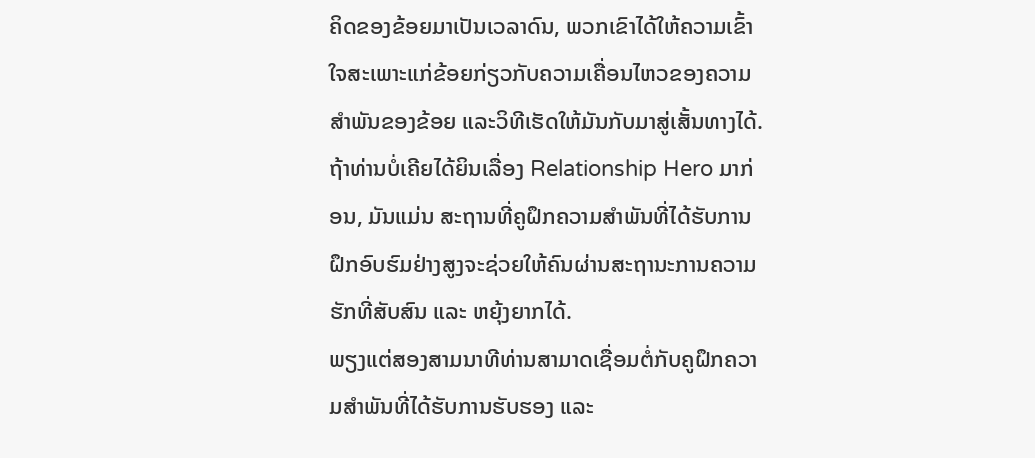ຄິດຂອງຂ້ອຍມາເປັນເວລາດົນ, ພວກເຂົາໄດ້ໃຫ້ຄວາມເຂົ້າໃຈສະເພາະແກ່ຂ້ອຍກ່ຽວກັບຄວາມເຄື່ອນໄຫວຂອງຄວາມສຳພັນຂອງຂ້ອຍ ແລະວິທີເຮັດໃຫ້ມັນກັບມາສູ່ເສັ້ນທາງໄດ້.
ຖ້າທ່ານບໍ່ເຄີຍໄດ້ຍິນເລື່ອງ Relationship Hero ມາກ່ອນ, ມັນແມ່ນ ສະຖານທີ່ຄູຝຶກຄວາມສຳພັນທີ່ໄດ້ຮັບການຝຶກອົບຮົມຢ່າງສູງຈະຊ່ວຍໃຫ້ຄົນຜ່ານສະຖານະການຄວາມຮັກທີ່ສັບສົນ ແລະ ຫຍຸ້ງຍາກໄດ້.
ພຽງແຕ່ສອງສາມນາທີທ່ານສາມາດເຊື່ອມຕໍ່ກັບຄູຝຶກຄວາມສຳພັນທີ່ໄດ້ຮັບການຮັບຮອງ ແລະ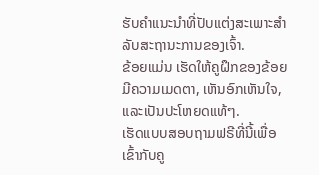ຮັບຄຳແນະນຳທີ່ປັບແຕ່ງສະເພາະສຳລັບສະຖານະການຂອງເຈົ້າ.
ຂ້ອຍແມ່ນ ເຮັດໃຫ້ຄູຝຶກຂອງຂ້ອຍມີຄວາມເມດຕາ, ເຫັນອົກເຫັນໃຈ, ແລະເປັນປະໂຫຍດແທ້ໆ.
ເຮັດແບບສອບຖາມຟຣີທີ່ນີ້ເພື່ອເຂົ້າກັບຄູ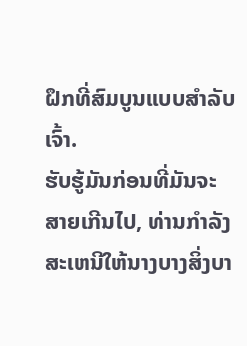ຝຶກທີ່ສົມບູນແບບສຳລັບເຈົ້າ.
ຮັບຮູ້ມັນກ່ອນທີ່ມັນຈະສາຍເກີນໄປ, ທ່ານກໍາລັງສະເຫນີໃຫ້ນາງບາງສິ່ງບາ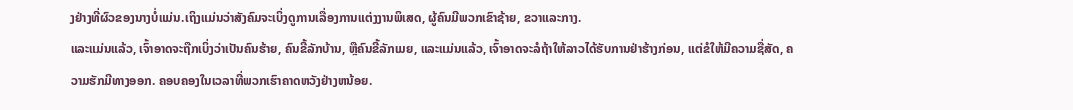ງຢ່າງທີ່ຜົວຂອງນາງບໍ່ແມ່ນ.ເຖິງແມ່ນວ່າສັງຄົມຈະເບິ່ງດູການເລື່ອງການແຕ່ງງານພິເສດ, ຜູ້ຄົນມີພວກເຂົາຊ້າຍ, ຂວາແລະກາງ.
ແລະແມ່ນແລ້ວ, ເຈົ້າອາດຈະຖືກເບິ່ງວ່າເປັນຄົນຮ້າຍ, ຄົນຂີ້ລັກບ້ານ, ຫຼືຄົນຂີ້ລັກເມຍ, ແລະແມ່ນແລ້ວ, ເຈົ້າອາດຈະລໍຖ້າໃຫ້ລາວໄດ້ຮັບການຢ່າຮ້າງກ່ອນ, ແຕ່ຂໍໃຫ້ມີຄວາມຊື່ສັດ, ຄວາມຮັກມີທາງອອກ. ຄອບຄອງໃນເວລາທີ່ພວກເຮົາຄາດຫວັງຢ່າງຫນ້ອຍ.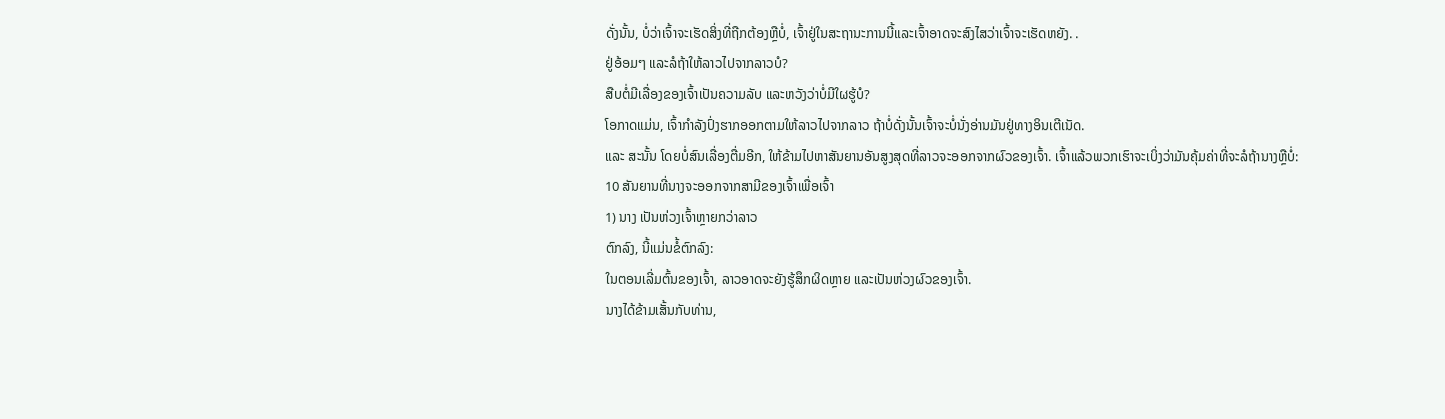ດັ່ງນັ້ນ, ບໍ່ວ່າເຈົ້າຈະເຮັດສິ່ງທີ່ຖືກຕ້ອງຫຼືບໍ່, ເຈົ້າຢູ່ໃນສະຖານະການນີ້ແລະເຈົ້າອາດຈະສົງໄສວ່າເຈົ້າຈະເຮັດຫຍັງ. .
ຢູ່ອ້ອມໆ ແລະລໍຖ້າໃຫ້ລາວໄປຈາກລາວບໍ?
ສືບຕໍ່ມີເລື່ອງຂອງເຈົ້າເປັນຄວາມລັບ ແລະຫວັງວ່າບໍ່ມີໃຜຮູ້ບໍ?
ໂອກາດແມ່ນ, ເຈົ້າກໍາລັງປົ່ງຮາກອອກຕາມໃຫ້ລາວໄປຈາກລາວ ຖ້າບໍ່ດັ່ງນັ້ນເຈົ້າຈະບໍ່ນັ່ງອ່ານມັນຢູ່ທາງອິນເຕີເນັດ.
ແລະ ສະນັ້ນ ໂດຍບໍ່ສົນເລື່ອງຕື່ມອີກ, ໃຫ້ຂ້າມໄປຫາສັນຍານອັນສູງສຸດທີ່ລາວຈະອອກຈາກຜົວຂອງເຈົ້າ. ເຈົ້າແລ້ວພວກເຮົາຈະເບິ່ງວ່າມັນຄຸ້ມຄ່າທີ່ຈະລໍຖ້ານາງຫຼືບໍ່:
10 ສັນຍານທີ່ນາງຈະອອກຈາກສາມີຂອງເຈົ້າເພື່ອເຈົ້າ
1) ນາງ ເປັນຫ່ວງເຈົ້າຫຼາຍກວ່າລາວ
ຕົກລົງ, ນີ້ແມ່ນຂໍ້ຕົກລົງ:
ໃນຕອນເລີ່ມຕົ້ນຂອງເຈົ້າ, ລາວອາດຈະຍັງຮູ້ສຶກຜິດຫຼາຍ ແລະເປັນຫ່ວງຜົວຂອງເຈົ້າ.
ນາງໄດ້ຂ້າມເສັ້ນກັບທ່ານ,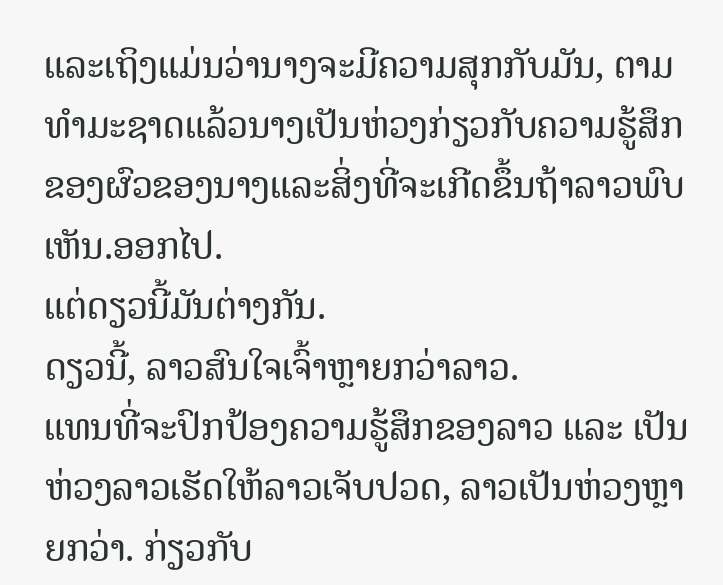ແລະເຖິງແມ່ນວ່ານາງຈະມີຄວາມສຸກກັບມັນ, ຕາມທໍາມະຊາດແລ້ວນາງເປັນຫ່ວງກ່ຽວກັບຄວາມຮູ້ສຶກຂອງຜົວຂອງນາງແລະສິ່ງທີ່ຈະເກີດຂຶ້ນຖ້າລາວພົບເຫັນ.ອອກໄປ.
ແຕ່ດຽວນີ້ມັນຕ່າງກັນ.
ດຽວນີ້, ລາວສົນໃຈເຈົ້າຫຼາຍກວ່າລາວ.
ແທນທີ່ຈະປົກປ້ອງຄວາມຮູ້ສຶກຂອງລາວ ແລະ ເປັນຫ່ວງລາວເຮັດໃຫ້ລາວເຈັບປວດ, ລາວເປັນຫ່ວງຫຼາຍກວ່າ. ກ່ຽວກັບ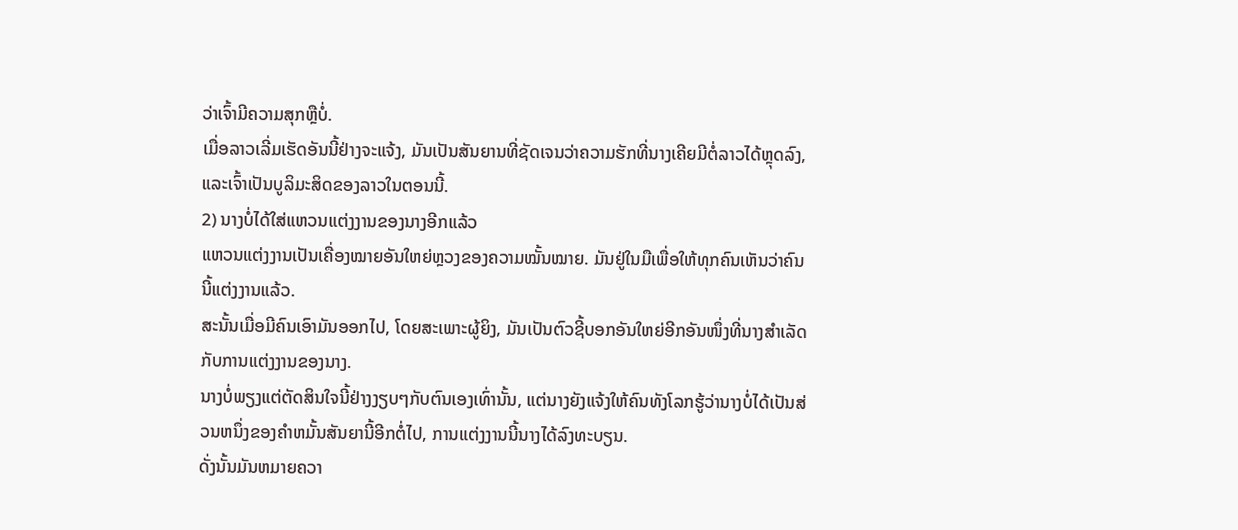ວ່າເຈົ້າມີຄວາມສຸກຫຼືບໍ່.
ເມື່ອລາວເລີ່ມເຮັດອັນນີ້ຢ່າງຈະແຈ້ງ, ມັນເປັນສັນຍານທີ່ຊັດເຈນວ່າຄວາມຮັກທີ່ນາງເຄີຍມີຕໍ່ລາວໄດ້ຫຼຸດລົງ, ແລະເຈົ້າເປັນບູລິມະສິດຂອງລາວໃນຕອນນີ້.
2) ນາງບໍ່ໄດ້ໃສ່ແຫວນແຕ່ງງານຂອງນາງອີກແລ້ວ
ແຫວນແຕ່ງງານເປັນເຄື່ອງໝາຍອັນໃຫຍ່ຫຼວງຂອງຄວາມໝັ້ນໝາຍ. ມັນຢູ່ໃນມືເພື່ອໃຫ້ທຸກຄົນເຫັນວ່າຄົນນີ້ແຕ່ງງານແລ້ວ.
ສະນັ້ນເມື່ອມີຄົນເອົາມັນອອກໄປ, ໂດຍສະເພາະຜູ້ຍິງ, ມັນເປັນຕົວຊີ້ບອກອັນໃຫຍ່ອີກອັນໜຶ່ງທີ່ນາງສຳເລັດກັບການແຕ່ງງານຂອງນາງ.
ນາງບໍ່ພຽງແຕ່ຕັດສິນໃຈນີ້ຢ່າງງຽບໆກັບຕົນເອງເທົ່ານັ້ນ, ແຕ່ນາງຍັງແຈ້ງໃຫ້ຄົນທັງໂລກຮູ້ວ່ານາງບໍ່ໄດ້ເປັນສ່ວນຫນຶ່ງຂອງຄໍາຫມັ້ນສັນຍານີ້ອີກຕໍ່ໄປ, ການແຕ່ງງານນີ້ນາງໄດ້ລົງທະບຽນ.
ດັ່ງນັ້ນມັນຫມາຍຄວາ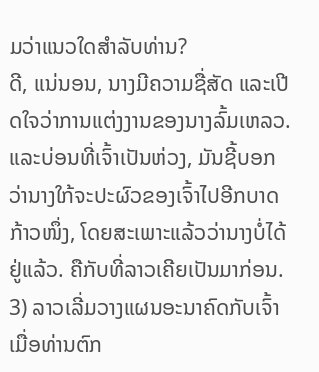ມວ່າແນວໃດສໍາລັບທ່ານ?
ດີ, ແນ່ນອນ, ນາງມີຄວາມຊື່ສັດ ແລະເປີດໃຈວ່າການແຕ່ງງານຂອງນາງລົ້ມເຫລວ.
ແລະບ່ອນທີ່ເຈົ້າເປັນຫ່ວງ, ມັນຊີ້ບອກວ່ານາງໃກ້ຈະປະຜົວຂອງເຈົ້າໄປອີກບາດກ້າວໜຶ່ງ, ໂດຍສະເພາະແລ້ວວ່ານາງບໍ່ໄດ້ຢູ່ແລ້ວ. ຄືກັບທີ່ລາວເຄີຍເປັນມາກ່ອນ.
3) ລາວເລີ່ມວາງແຜນອະນາຄົດກັບເຈົ້າ
ເມື່ອທ່ານຕົກ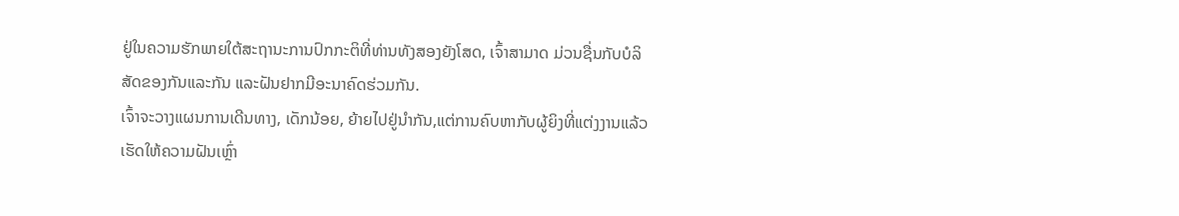ຢູ່ໃນຄວາມຮັກພາຍໃຕ້ສະຖານະການປົກກະຕິທີ່ທ່ານທັງສອງຍັງໂສດ, ເຈົ້າສາມາດ ມ່ວນຊື່ນກັບບໍລິສັດຂອງກັນແລະກັນ ແລະຝັນຢາກມີອະນາຄົດຮ່ວມກັນ.
ເຈົ້າຈະວາງແຜນການເດີນທາງ, ເດັກນ້ອຍ, ຍ້າຍໄປຢູ່ນຳກັນ,ແຕ່ການຄົບຫາກັບຜູ້ຍິງທີ່ແຕ່ງງານແລ້ວເຮັດໃຫ້ຄວາມຝັນເຫຼົ່າ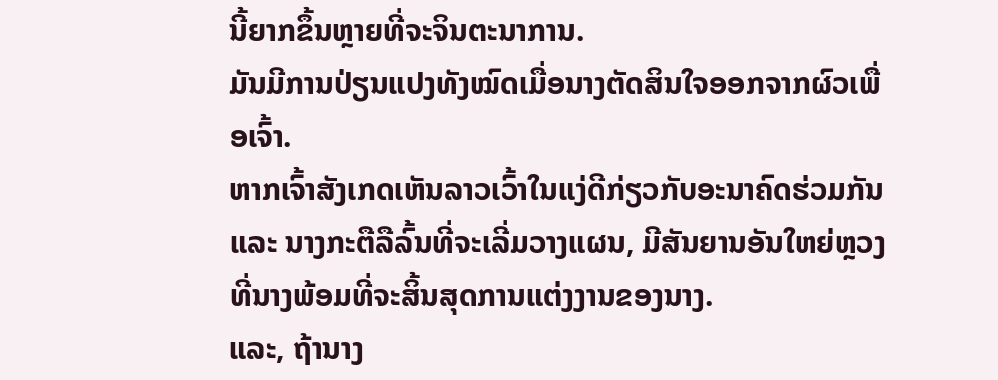ນີ້ຍາກຂຶ້ນຫຼາຍທີ່ຈະຈິນຕະນາການ.
ມັນມີການປ່ຽນແປງທັງໝົດເມື່ອນາງຕັດສິນໃຈອອກຈາກຜົວເພື່ອເຈົ້າ.
ຫາກເຈົ້າສັງເກດເຫັນລາວເວົ້າໃນແງ່ດີກ່ຽວກັບອະນາຄົດຮ່ວມກັນ ແລະ ນາງກະຕືລືລົ້ນທີ່ຈະເລີ່ມວາງແຜນ, ມີສັນຍານອັນໃຫຍ່ຫຼວງທີ່ນາງພ້ອມທີ່ຈະສິ້ນສຸດການແຕ່ງງານຂອງນາງ.
ແລະ, ຖ້ານາງ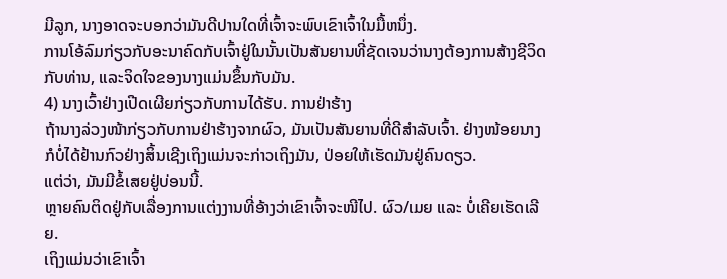ມີລູກ, ນາງອາດຈະບອກວ່າມັນດີປານໃດທີ່ເຈົ້າຈະພົບເຂົາເຈົ້າໃນມື້ຫນຶ່ງ.
ການໂອ້ລົມກ່ຽວກັບອະນາຄົດກັບເຈົ້າຢູ່ໃນນັ້ນເປັນສັນຍານທີ່ຊັດເຈນວ່ານາງຕ້ອງການສ້າງຊີວິດກັບທ່ານ, ແລະຈິດໃຈຂອງນາງແມ່ນຂຶ້ນກັບມັນ.
4) ນາງເວົ້າຢ່າງເປີດເຜີຍກ່ຽວກັບການໄດ້ຮັບ. ການຢ່າຮ້າງ
ຖ້ານາງລ່ວງໜ້າກ່ຽວກັບການຢ່າຮ້າງຈາກຜົວ, ມັນເປັນສັນຍານທີ່ດີສຳລັບເຈົ້າ. ຢ່າງໜ້ອຍນາງກໍບໍ່ໄດ້ຢ້ານກົວຢ່າງສິ້ນເຊີງເຖິງແມ່ນຈະກ່າວເຖິງມັນ, ປ່ອຍໃຫ້ເຮັດມັນຢູ່ຄົນດຽວ.
ແຕ່ວ່າ, ມັນມີຂໍ້ເສຍຢູ່ບ່ອນນີ້.
ຫຼາຍຄົນຕິດຢູ່ກັບເລື່ອງການແຕ່ງງານທີ່ອ້າງວ່າເຂົາເຈົ້າຈະໜີໄປ. ຜົວ/ເມຍ ແລະ ບໍ່ເຄີຍເຮັດເລີຍ.
ເຖິງແມ່ນວ່າເຂົາເຈົ້າ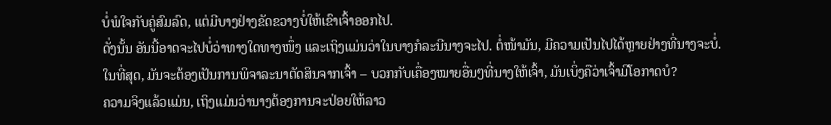ບໍ່ພໍໃຈກັບຄູ່ສົມລົດ, ແຕ່ມີບາງຢ່າງຂັດຂວາງບໍ່ໃຫ້ເຂົາເຈົ້າອອກໄປ.
ດັ່ງນັ້ນ ອັນນີ້ອາດຈະໄປບໍ່ວ່າທາງໃດທາງໜຶ່ງ ແລະເຖິງແມ່ນວ່າໃນບາງກໍລະນີນາງຈະໄປ. ຕໍ່ໜ້າມັນ, ມີຄວາມເປັນໄປໄດ້ຫຼາຍຢ່າງທີ່ນາງຈະບໍ່.
ໃນທີ່ສຸດ, ມັນຈະຕ້ອງເປັນການພິຈາລະນາຕັດສິນຈາກເຈົ້າ – ບວກກັບເຄື່ອງໝາຍອື່ນໆທີ່ນາງໃຫ້ເຈົ້າ, ມັນເບິ່ງຄືວ່າເຈົ້າມີໂອກາດບໍ?
ຄວາມຈິງແລ້ວແມ່ນ, ເຖິງແມ່ນວ່ານາງຕ້ອງການຈະປ່ອຍໃຫ້ລາວ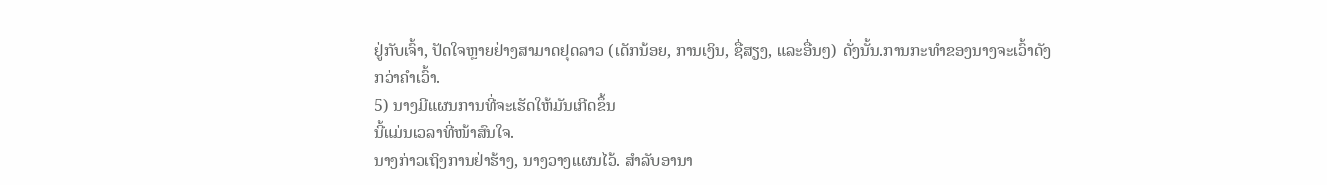ຢູ່ກັບເຈົ້າ, ປັດໃຈຫຼາຍຢ່າງສາມາດຢຸດລາວ (ເດັກນ້ອຍ, ການເງິນ, ຊື່ສຽງ, ແລະອື່ນໆ) ດັ່ງນັ້ນ.ການກະທຳຂອງນາງຈະເວົ້າດັງກວ່າຄຳເວົ້າ.
5) ນາງມີແຜນການທີ່ຈະເຮັດໃຫ້ມັນເກີດຂຶ້ນ
ນີ້ແມ່ນເວລາທີ່ໜ້າສົນໃຈ.
ນາງກ່າວເຖິງການຢ່າຮ້າງ, ນາງວາງແຜນໄວ້. ສໍາລັບອານາ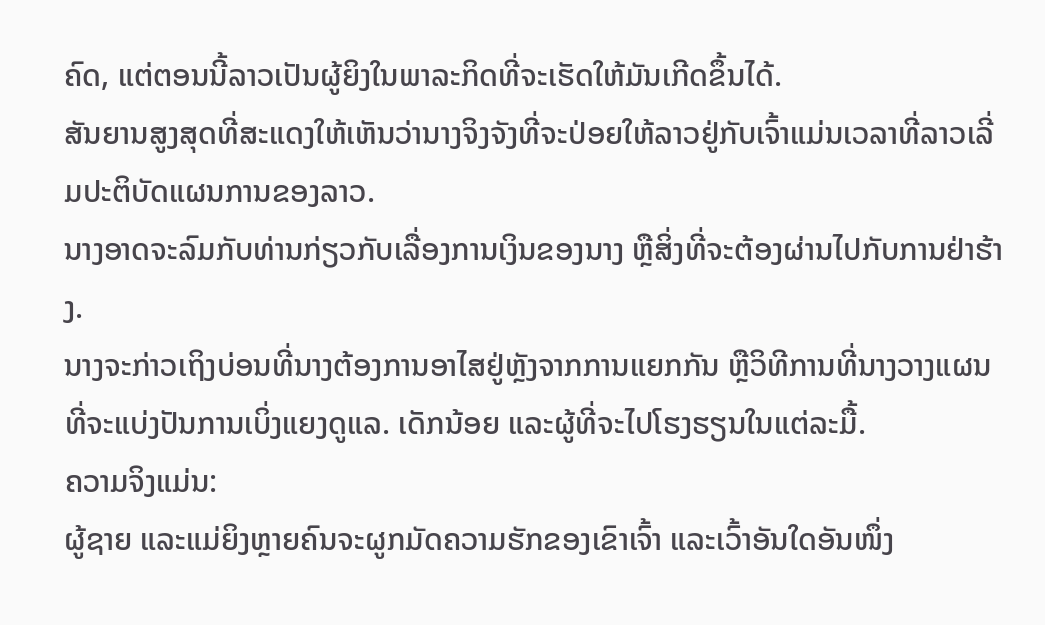ຄົດ, ແຕ່ຕອນນີ້ລາວເປັນຜູ້ຍິງໃນພາລະກິດທີ່ຈະເຮັດໃຫ້ມັນເກີດຂຶ້ນໄດ້.
ສັນຍານສູງສຸດທີ່ສະແດງໃຫ້ເຫັນວ່ານາງຈິງຈັງທີ່ຈະປ່ອຍໃຫ້ລາວຢູ່ກັບເຈົ້າແມ່ນເວລາທີ່ລາວເລີ່ມປະຕິບັດແຜນການຂອງລາວ.
ນາງອາດຈະລົມກັບທ່ານກ່ຽວກັບເລື່ອງການເງິນຂອງນາງ ຫຼືສິ່ງທີ່ຈະຕ້ອງຜ່ານໄປກັບການຢ່າຮ້າງ.
ນາງຈະກ່າວເຖິງບ່ອນທີ່ນາງຕ້ອງການອາໄສຢູ່ຫຼັງຈາກການແຍກກັນ ຫຼືວິທີການທີ່ນາງວາງແຜນທີ່ຈະແບ່ງປັນການເບິ່ງແຍງດູແລ. ເດັກນ້ອຍ ແລະຜູ້ທີ່ຈະໄປໂຮງຮຽນໃນແຕ່ລະມື້.
ຄວາມຈິງແມ່ນ:
ຜູ້ຊາຍ ແລະແມ່ຍິງຫຼາຍຄົນຈະຜູກມັດຄວາມຮັກຂອງເຂົາເຈົ້າ ແລະເວົ້າອັນໃດອັນໜຶ່ງ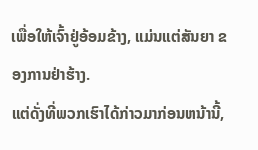ເພື່ອໃຫ້ເຈົ້າຢູ່ອ້ອມຂ້າງ, ແມ່ນແຕ່ສັນຍາ ຂອງການຢ່າຮ້າງ.
ແຕ່ດັ່ງທີ່ພວກເຮົາໄດ້ກ່າວມາກ່ອນຫນ້ານີ້,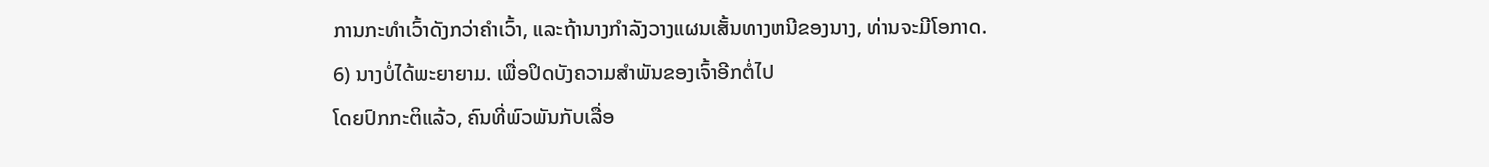ການກະທໍາເວົ້າດັງກວ່າຄໍາເວົ້າ, ແລະຖ້ານາງກໍາລັງວາງແຜນເສັ້ນທາງຫນີຂອງນາງ, ທ່ານຈະມີໂອກາດ.
6) ນາງບໍ່ໄດ້ພະຍາຍາມ. ເພື່ອປິດບັງຄວາມສຳພັນຂອງເຈົ້າອີກຕໍ່ໄປ
ໂດຍປົກກະຕິແລ້ວ, ຄົນທີ່ພົວພັນກັບເລື່ອ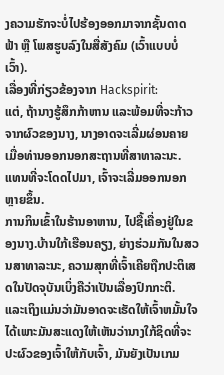ງຄວາມຮັກຈະບໍ່ໄປຮ້ອງອອກມາຈາກຊັ້ນດາດຟ້າ ຫຼື ໂພສຮູບລົງໃນສື່ສັງຄົມ (ເວົ້າແບບບໍ່ເວົ້າ).
ເລື່ອງທີ່ກ່ຽວຂ້ອງຈາກ Hackspirit:
ແຕ່, ຖ້ານາງຮູ້ສຶກກ້າຫານ ແລະພ້ອມທີ່ຈະກ້າວຈາກຜົວຂອງນາງ, ນາງອາດຈະເລີ່ມຜ່ອນຄາຍເມື່ອທ່ານອອກນອກສະຖານທີ່ສາທາລະນະ.
ແທນທີ່ຈະໂດດໄປມາ, ເຈົ້າຈະເລີ່ມອອກນອກຫຼາຍຂຶ້ນ.
ການກິນເຂົ້າໃນຮ້ານອາຫານ, ໄປຊື້ເຄື່ອງຢູ່ໃນຂອງນາງ.ບ້ານໃກ້ເຮືອນຄຽງ, ຍ່າງຮ່ວມກັນໃນສວນສາທາລະນະ, ຄວາມສຸກທີ່ເຈົ້າເຄີຍຖືກປະຕິເສດໃນປັດຈຸບັນເບິ່ງຄືວ່າເປັນເລື່ອງປົກກະຕິ.
ແລະເຖິງແມ່ນວ່າມັນອາດຈະເຮັດໃຫ້ເຈົ້າຫມັ້ນໃຈໄດ້ເພາະມັນສະແດງໃຫ້ເຫັນວ່ານາງໃກ້ຊິດທີ່ຈະປະຜົວຂອງເຈົ້າໃຫ້ກັບເຈົ້າ, ມັນຍັງເປັນເກມ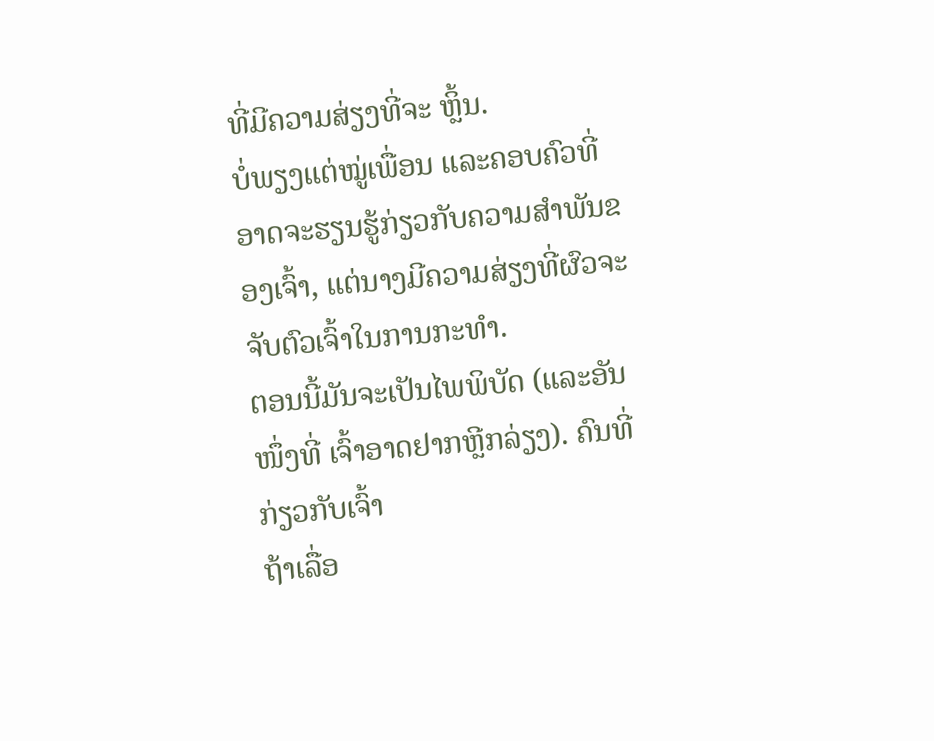ທີ່ມີຄວາມສ່ຽງທີ່ຈະ ຫຼິ້ນ.
ບໍ່ພຽງແຕ່ໝູ່ເພື່ອນ ແລະຄອບຄົວທີ່ອາດຈະຮຽນຮູ້ກ່ຽວກັບຄວາມສຳພັນຂອງເຈົ້າ, ແຕ່ນາງມີຄວາມສ່ຽງທີ່ຜົວຈະຈັບຕົວເຈົ້າໃນການກະທໍາ.
ຕອນນີ້ມັນຈະເປັນໄພພິບັດ (ແລະອັນໜຶ່ງທີ່ ເຈົ້າອາດຢາກຫຼີກລ່ຽງ). ຄົນທີ່ກ່ຽວກັບເຈົ້າ
ຖ້າເລື່ອ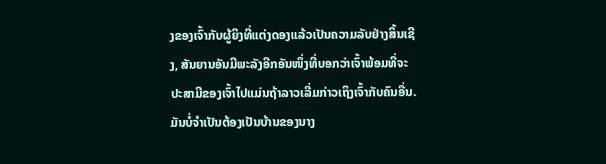ງຂອງເຈົ້າກັບຜູ້ຍິງທີ່ແຕ່ງດອງແລ້ວເປັນຄວາມລັບຢ່າງສິ້ນເຊີງ, ສັນຍານອັນມີພະລັງອີກອັນໜຶ່ງທີ່ບອກວ່າເຈົ້າພ້ອມທີ່ຈະປະສາມີຂອງເຈົ້າໄປແມ່ນຖ້າລາວເລີ່ມກ່າວເຖິງເຈົ້າກັບຄົນອື່ນ.
ມັນບໍ່ຈໍາເປັນຕ້ອງເປັນບ້ານຂອງນາງ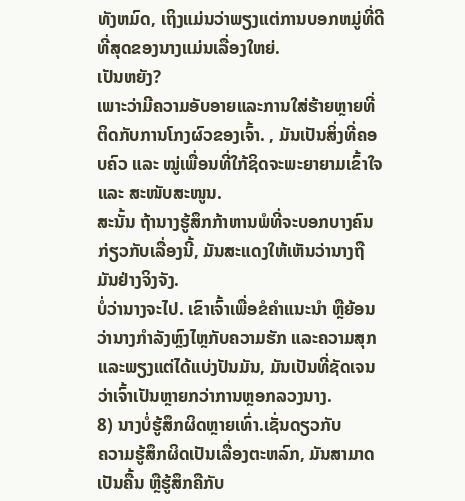ທັງຫມົດ, ເຖິງແມ່ນວ່າພຽງແຕ່ການບອກຫມູ່ທີ່ດີທີ່ສຸດຂອງນາງແມ່ນເລື່ອງໃຫຍ່.
ເປັນຫຍັງ?
ເພາະວ່າມີຄວາມອັບອາຍແລະການໃສ່ຮ້າຍຫຼາຍທີ່ຕິດກັບການໂກງຜົວຂອງເຈົ້າ. , ມັນເປັນສິ່ງທີ່ຄອບຄົວ ແລະ ໝູ່ເພື່ອນທີ່ໃກ້ຊິດຈະພະຍາຍາມເຂົ້າໃຈ ແລະ ສະໜັບສະໜູນ.
ສະນັ້ນ ຖ້ານາງຮູ້ສຶກກ້າຫານພໍທີ່ຈະບອກບາງຄົນກ່ຽວກັບເລື່ອງນີ້, ມັນສະແດງໃຫ້ເຫັນວ່ານາງຖືມັນຢ່າງຈິງຈັງ.
ບໍ່ວ່ານາງຈະໄປ. ເຂົາເຈົ້າເພື່ອຂໍຄຳແນະນຳ ຫຼືຍ້ອນວ່ານາງກຳລັງຫຼົງໄຫຼກັບຄວາມຮັກ ແລະຄວາມສຸກ ແລະພຽງແຕ່ໄດ້ແບ່ງປັນມັນ, ມັນເປັນທີ່ຊັດເຈນວ່າເຈົ້າເປັນຫຼາຍກວ່າການຫຼອກລວງນາງ.
8) ນາງບໍ່ຮູ້ສຶກຜິດຫຼາຍເທົ່າ.ເຊັ່ນດຽວກັບ
ຄວາມຮູ້ສຶກຜິດເປັນເລື່ອງຕະຫລົກ, ມັນສາມາດເປັນຄື້ນ ຫຼືຮູ້ສຶກຄືກັບ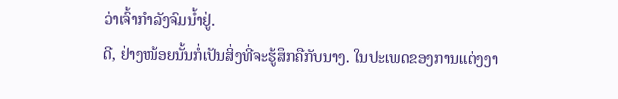ວ່າເຈົ້າກຳລັງຈົມນ້ຳຢູ່.
ດີ, ຢ່າງໜ້ອຍນັ້ນກໍ່ເປັນສິ່ງທີ່ຈະຮູ້ສຶກຄືກັບນາງ. ໃນປະເພດຂອງການແຕ່ງງາ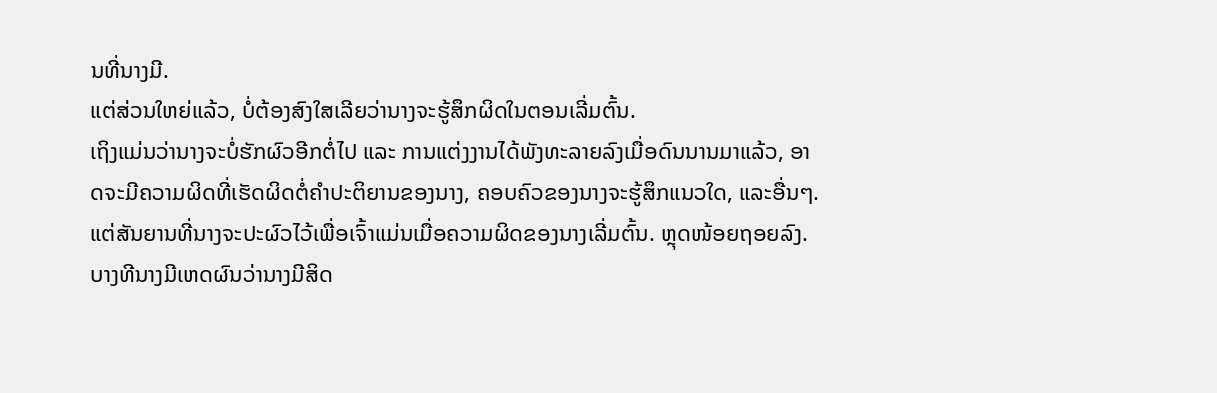ນທີ່ນາງມີ.
ແຕ່ສ່ວນໃຫຍ່ແລ້ວ, ບໍ່ຕ້ອງສົງໃສເລີຍວ່ານາງຈະຮູ້ສຶກຜິດໃນຕອນເລີ່ມຕົ້ນ.
ເຖິງແມ່ນວ່ານາງຈະບໍ່ຮັກຜົວອີກຕໍ່ໄປ ແລະ ການແຕ່ງງານໄດ້ພັງທະລາຍລົງເມື່ອດົນນານມາແລ້ວ, ອາດຈະມີຄວາມຜິດທີ່ເຮັດຜິດຕໍ່ຄຳປະຕິຍານຂອງນາງ, ຄອບຄົວຂອງນາງຈະຮູ້ສຶກແນວໃດ, ແລະອື່ນໆ.
ແຕ່ສັນຍານທີ່ນາງຈະປະຜົວໄວ້ເພື່ອເຈົ້າແມ່ນເມື່ອຄວາມຜິດຂອງນາງເລີ່ມຕົ້ນ. ຫຼຸດໜ້ອຍຖອຍລົງ.
ບາງທີນາງມີເຫດຜົນວ່ານາງມີສິດ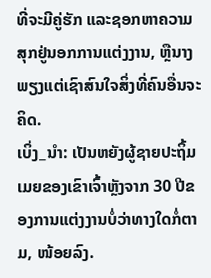ທີ່ຈະມີຄູ່ຮັກ ແລະຊອກຫາຄວາມສຸກຢູ່ນອກການແຕ່ງງານ, ຫຼືນາງພຽງແຕ່ເຊົາສົນໃຈສິ່ງທີ່ຄົນອື່ນຈະຄິດ.
ເບິ່ງ_ນຳ: ເປັນຫຍັງຜູ້ຊາຍປະຖິ້ມເມຍຂອງເຂົາເຈົ້າຫຼັງຈາກ 30 ປີຂອງການແຕ່ງງານບໍ່ວ່າທາງໃດກໍ່ຕາມ, ໜ້ອຍລົງ.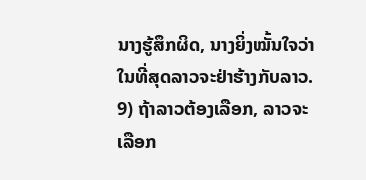ນາງຮູ້ສຶກຜິດ, ນາງຍິ່ງໝັ້ນໃຈວ່າໃນທີ່ສຸດລາວຈະຢ່າຮ້າງກັບລາວ.
9) ຖ້າລາວຕ້ອງເລືອກ, ລາວຈະເລືອກ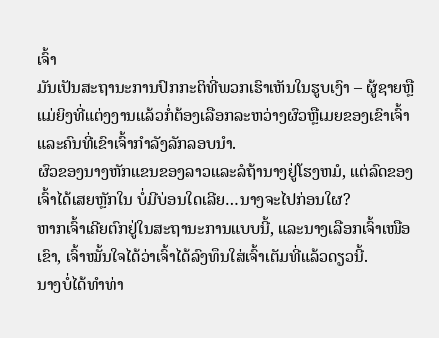ເຈົ້າ
ມັນເປັນສະຖານະການປົກກະຕິທີ່ພວກເຮົາເຫັນໃນຮູບເງົາ – ຜູ້ຊາຍຫຼືແມ່ຍິງທີ່ແຕ່ງງານແລ້ວກໍ່ຕ້ອງເລືອກລະຫວ່າງຜົວຫຼືເມຍຂອງເຂົາເຈົ້າແລະຄົນທີ່ເຂົາເຈົ້າກໍາລັງລັກລອບນໍາ.
ຜົວຂອງນາງຫັກແຂນຂອງລາວແລະລໍຖ້ານາງຢູ່ໂຮງຫມໍ, ແຕ່ລົດຂອງເຈົ້າໄດ້ເສຍຫຼັກໃນ ບໍ່ມີບ່ອນໃດເລີຍ…ນາງຈະໄປກ່ອນໃຜ?
ຫາກເຈົ້າເຄີຍຕົກຢູ່ໃນສະຖານະການແບບນີ້, ແລະນາງເລືອກເຈົ້າເໜືອເຂົາ, ເຈົ້າໝັ້ນໃຈໄດ້ວ່າເຈົ້າໄດ້ລົງທຶນໃສ່ເຈົ້າເຕັມທີ່ແລ້ວດຽວນີ້.
ນາງບໍ່ໄດ້ທຳທ່າ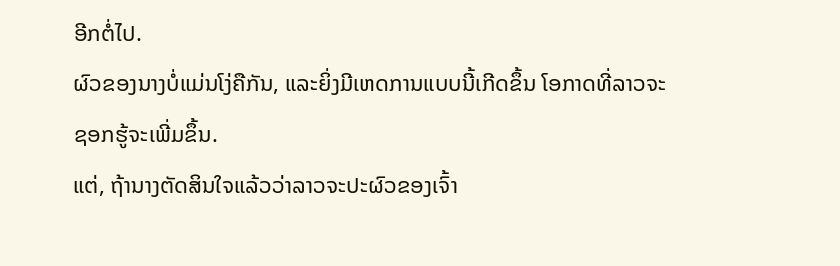ອີກຕໍ່ໄປ.
ຜົວຂອງນາງບໍ່ແມ່ນໂງ່ຄືກັນ, ແລະຍິ່ງມີເຫດການແບບນີ້ເກີດຂຶ້ນ ໂອກາດທີ່ລາວຈະຊອກຮູ້ຈະເພີ່ມຂຶ້ນ.
ແຕ່, ຖ້ານາງຕັດສິນໃຈແລ້ວວ່າລາວຈະປະຜົວຂອງເຈົ້າ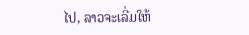ໄປ, ລາວຈະເລີ່ມໃຫ້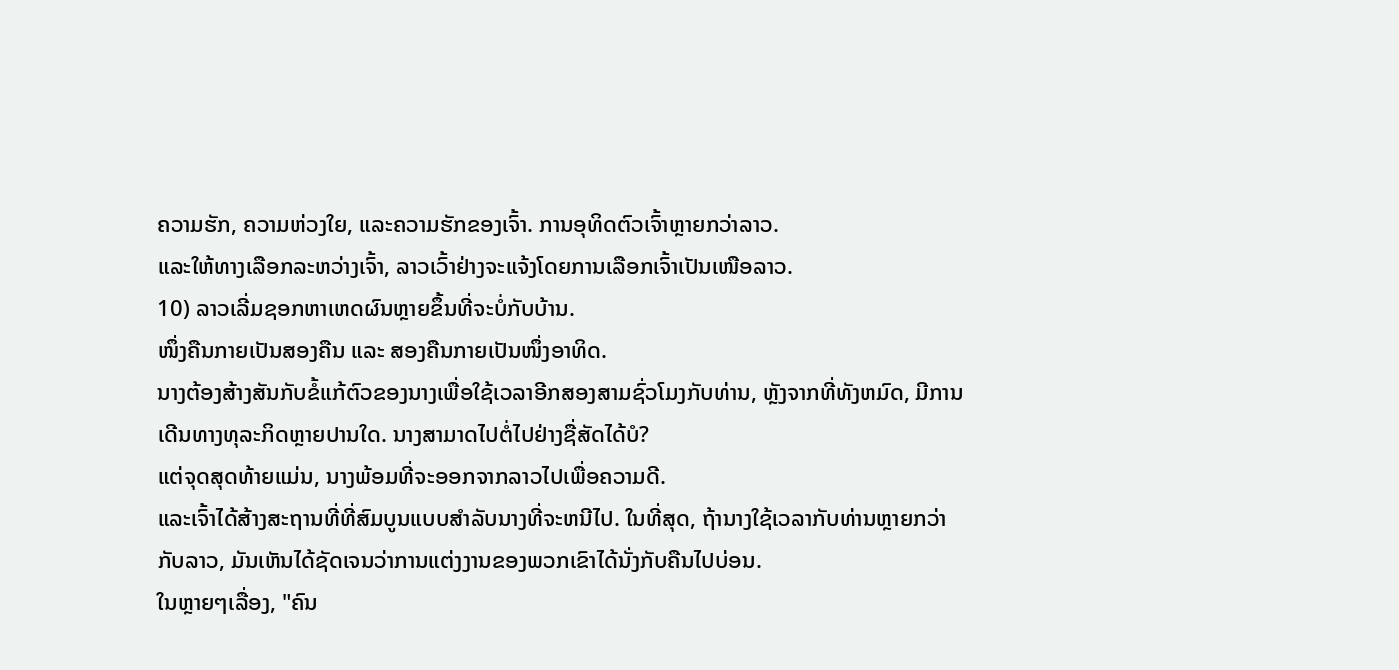ຄວາມຮັກ, ຄວາມຫ່ວງໃຍ, ແລະຄວາມຮັກຂອງເຈົ້າ. ການອຸທິດຕົວເຈົ້າຫຼາຍກວ່າລາວ.
ແລະໃຫ້ທາງເລືອກລະຫວ່າງເຈົ້າ, ລາວເວົ້າຢ່າງຈະແຈ້ງໂດຍການເລືອກເຈົ້າເປັນເໜືອລາວ.
10) ລາວເລີ່ມຊອກຫາເຫດຜົນຫຼາຍຂຶ້ນທີ່ຈະບໍ່ກັບບ້ານ.
ໜຶ່ງຄືນກາຍເປັນສອງຄືນ ແລະ ສອງຄືນກາຍເປັນໜຶ່ງອາທິດ.
ນາງຕ້ອງສ້າງສັນກັບຂໍ້ແກ້ຕົວຂອງນາງເພື່ອໃຊ້ເວລາອີກສອງສາມຊົ່ວໂມງກັບທ່ານ, ຫຼັງຈາກທີ່ທັງຫມົດ, ມີການເດີນທາງທຸລະກິດຫຼາຍປານໃດ. ນາງສາມາດໄປຕໍ່ໄປຢ່າງຊື່ສັດໄດ້ບໍ?
ແຕ່ຈຸດສຸດທ້າຍແມ່ນ, ນາງພ້ອມທີ່ຈະອອກຈາກລາວໄປເພື່ອຄວາມດີ.
ແລະເຈົ້າໄດ້ສ້າງສະຖານທີ່ທີ່ສົມບູນແບບສໍາລັບນາງທີ່ຈະຫນີໄປ. ໃນທີ່ສຸດ, ຖ້ານາງໃຊ້ເວລາກັບທ່ານຫຼາຍກວ່າກັບລາວ, ມັນເຫັນໄດ້ຊັດເຈນວ່າການແຕ່ງງານຂອງພວກເຂົາໄດ້ນັ່ງກັບຄືນໄປບ່ອນ.
ໃນຫຼາຍໆເລື່ອງ, "ຄົນ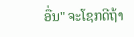ອື່ນ" ຈະໂຊກດີຖ້າ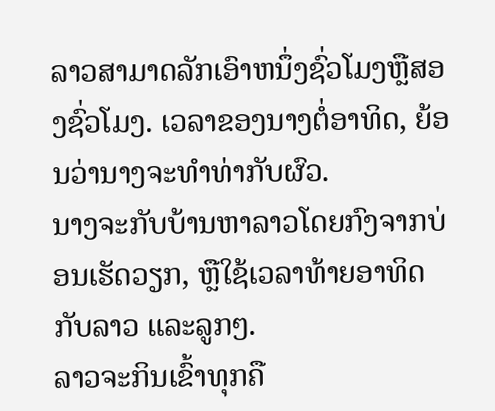ລາວສາມາດລັກເອົາຫນຶ່ງຊົ່ວໂມງຫຼືສອງຊົ່ວໂມງ. ເວລາຂອງນາງຕໍ່ອາທິດ, ຍ້ອນວ່ານາງຈະທຳທ່າກັບຜົວ.
ນາງຈະກັບບ້ານຫາລາວໂດຍກົງຈາກບ່ອນເຮັດວຽກ, ຫຼືໃຊ້ເວລາທ້າຍອາທິດກັບລາວ ແລະລູກໆ.
ລາວຈະກິນເຂົ້າທຸກຄື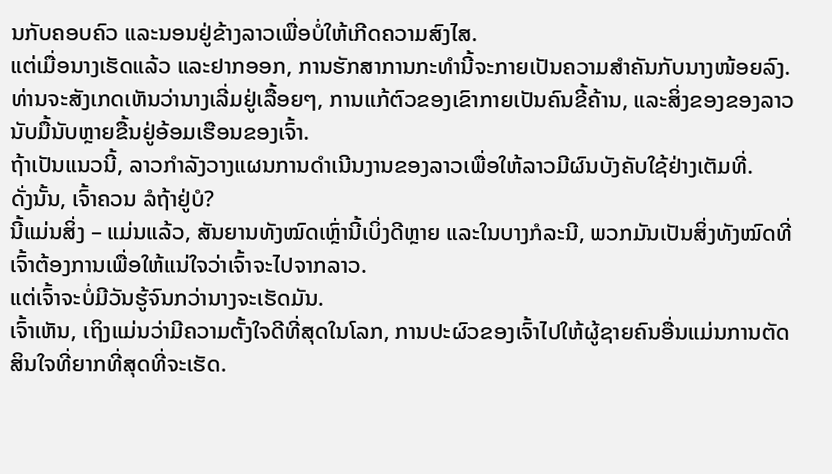ນກັບຄອບຄົວ ແລະນອນຢູ່ຂ້າງລາວເພື່ອບໍ່ໃຫ້ເກີດຄວາມສົງໄສ.
ແຕ່ເມື່ອນາງເຮັດແລ້ວ ແລະຢາກອອກ, ການຮັກສາການກະທຳນີ້ຈະກາຍເປັນຄວາມສຳຄັນກັບນາງໜ້ອຍລົງ.
ທ່ານຈະສັງເກດເຫັນວ່ານາງເລີ່ມຢູ່ເລື້ອຍໆ, ການແກ້ຕົວຂອງເຂົາກາຍເປັນຄົນຂີ້ຄ້ານ, ແລະສິ່ງຂອງຂອງລາວນັບມື້ນັບຫຼາຍຂື້ນຢູ່ອ້ອມເຮືອນຂອງເຈົ້າ.
ຖ້າເປັນແນວນີ້, ລາວກຳລັງວາງແຜນການດຳເນີນງານຂອງລາວເພື່ອໃຫ້ລາວມີຜົນບັງຄັບໃຊ້ຢ່າງເຕັມທີ່.
ດັ່ງນັ້ນ, ເຈົ້າຄວນ ລໍຖ້າຢູ່ບໍ?
ນີ້ແມ່ນສິ່ງ – ແມ່ນແລ້ວ, ສັນຍານທັງໝົດເຫຼົ່ານີ້ເບິ່ງດີຫຼາຍ ແລະໃນບາງກໍລະນີ, ພວກມັນເປັນສິ່ງທັງໝົດທີ່ເຈົ້າຕ້ອງການເພື່ອໃຫ້ແນ່ໃຈວ່າເຈົ້າຈະໄປຈາກລາວ.
ແຕ່ເຈົ້າຈະບໍ່ມີວັນຮູ້ຈົນກວ່ານາງຈະເຮັດມັນ.
ເຈົ້າເຫັນ, ເຖິງແມ່ນວ່າມີຄວາມຕັ້ງໃຈດີທີ່ສຸດໃນໂລກ, ການປະຜົວຂອງເຈົ້າໄປໃຫ້ຜູ້ຊາຍຄົນອື່ນແມ່ນການຕັດສິນໃຈທີ່ຍາກທີ່ສຸດທີ່ຈະເຮັດ.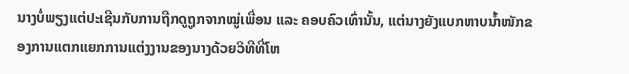ນາງບໍ່ພຽງແຕ່ປະເຊີນກັບການຖືກດູຖູກຈາກໝູ່ເພື່ອນ ແລະ ຄອບຄົວເທົ່ານັ້ນ, ແຕ່ນາງຍັງແບກຫາບນ້ຳໜັກຂອງການແຕກແຍກການແຕ່ງງານຂອງນາງດ້ວຍວິທີທີ່ໂຫ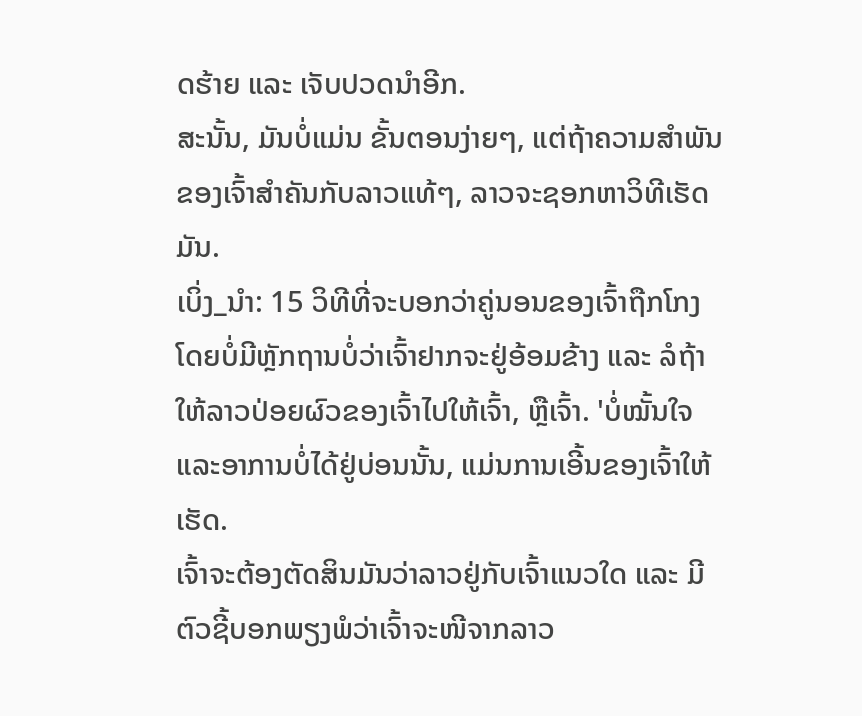ດຮ້າຍ ແລະ ເຈັບປວດນຳອີກ.
ສະນັ້ນ, ມັນບໍ່ແມ່ນ ຂັ້ນຕອນງ່າຍໆ, ແຕ່ຖ້າຄວາມສຳພັນຂອງເຈົ້າສຳຄັນກັບລາວແທ້ໆ, ລາວຈະຊອກຫາວິທີເຮັດມັນ.
ເບິ່ງ_ນຳ: 15 ວິທີທີ່ຈະບອກວ່າຄູ່ນອນຂອງເຈົ້າຖືກໂກງໂດຍບໍ່ມີຫຼັກຖານບໍ່ວ່າເຈົ້າຢາກຈະຢູ່ອ້ອມຂ້າງ ແລະ ລໍຖ້າໃຫ້ລາວປ່ອຍຜົວຂອງເຈົ້າໄປໃຫ້ເຈົ້າ, ຫຼືເຈົ້າ. 'ບໍ່ໝັ້ນໃຈ ແລະອາການບໍ່ໄດ້ຢູ່ບ່ອນນັ້ນ, ແມ່ນການເອີ້ນຂອງເຈົ້າໃຫ້ເຮັດ.
ເຈົ້າຈະຕ້ອງຕັດສິນມັນວ່າລາວຢູ່ກັບເຈົ້າແນວໃດ ແລະ ມີຕົວຊີ້ບອກພຽງພໍວ່າເຈົ້າຈະໜີຈາກລາວ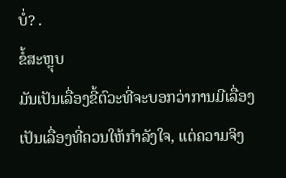ບໍ່? .
ຂໍ້ສະຫຼຸບ
ມັນເປັນເລື່ອງຂີ້ຕົວະທີ່ຈະບອກວ່າການມີເລື່ອງເປັນເລື່ອງທີ່ຄວນໃຫ້ກຳລັງໃຈ, ແຕ່ຄວາມຈິງ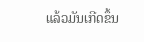ແລ້ວມັນເກີດຂຶ້ນ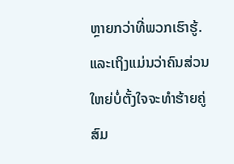ຫຼາຍກວ່າທີ່ພວກເຮົາຮູ້.
ແລະເຖິງແມ່ນວ່າຄົນສ່ວນໃຫຍ່ບໍ່ຕັ້ງໃຈຈະທໍາຮ້າຍຄູ່ສົມ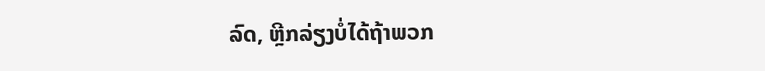ລົດ, ຫຼີກລ່ຽງບໍ່ໄດ້ຖ້າພວກ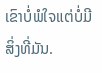ເຂົາບໍ່ພໍໃຈແຕ່ບໍ່ມີສິ່ງທີ່ມັນ.